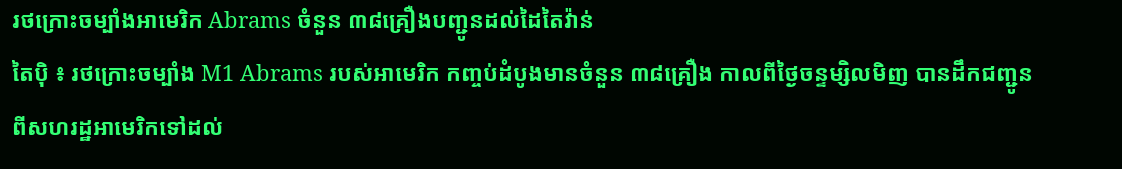រថក្រោះចម្បាំងអាមេរិក Abrams ចំនួន ៣៨គ្រឿងបញ្ជូនដល់ដៃតៃវ៉ាន់
តៃប៉ិ ៖ រថក្រោះចម្បាំង M1 Abrams របស់អាមេរិក កញ្ចប់ដំបូងមានចំនួន ៣៨គ្រឿង កាលពីថ្ងៃចន្ទម្សិលមិញ បានដឹកជញ្ជូនពីសហរដ្ឋអាមេរិកទៅដល់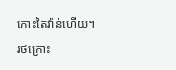កោះតៃវ៉ាន់ហើយ។
រថក្រោះ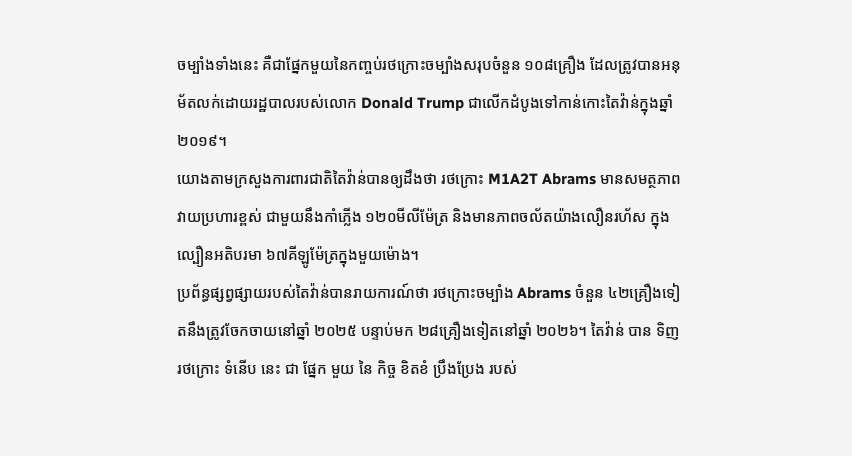ចម្បាំងទាំងនេះ គឺជាផ្នែកមួយនៃកញ្ចប់រថក្រោះចម្បាំងសរុបចំនួន ១០៨គ្រឿង ដែលត្រូវបានអនុម័តលក់ដោយរដ្ឋបាលរបស់លោក Donald Trump ជាលើកដំបូងទៅកាន់កោះតៃវ៉ាន់ក្នុងឆ្នាំ ២០១៩។
យោងតាមក្រសួងការពារជាតិតៃវ៉ាន់បានឲ្យដឹងថា រថក្រោះ M1A2T Abrams មានសមត្ថភាពវាយប្រហារខ្ពស់ ជាមួយនឹងកាំភ្លើង ១២០មីលីម៉ែត្រ និងមានភាពចល័តយ៉ាងលឿនរហ័ស ក្នុងល្បឿនអតិបរមា ៦៧គីឡូម៉ែត្រក្នុងមួយម៉ោង។
ប្រព័ន្ធផ្សព្វផ្សាយរបស់តៃវ៉ាន់បានរាយការណ៍ថា រថក្រោះចម្បាំង Abrams ចំនួន ៤២គ្រឿងទៀតនឹងត្រូវចែកចាយនៅឆ្នាំ ២០២៥ បន្ទាប់មក ២៨គ្រឿងទៀតនៅឆ្នាំ ២០២៦។ តៃវ៉ាន់ បាន ទិញ រថក្រោះ ទំនើប នេះ ជា ផ្នែក មួយ នៃ កិច្ច ខិតខំ ប្រឹងប្រែង របស់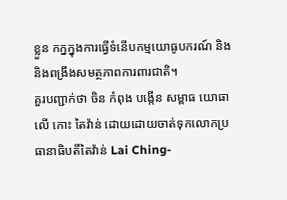ខ្លួន កក្នក្នុងការធ្វើទំនើបកម្មយោធូបករណ៍ និងនិងពង្រឹងសមត្ថភាពការពារជាតិ។
គួរបញ្ជាក់ថា ចិន កំពុង បង្កើន សម្ពាធ យោធា លើ កោះ តៃវ៉ាន់ ដោយដោយចាត់ទុកលោកប្រធានាធិបតីតៃវ៉ាន់ Lai Ching-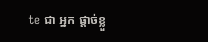te ជា អ្នក ផ្តាច់ខ្លួ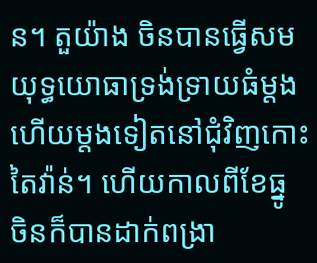ន។ តួយ៉ាង ចិនបានធ្វើសមយុទ្ធយោធាទ្រង់ទ្រាយធំម្តងហើយម្តងទៀតនៅជុំវិញកោះតៃវ៉ាន់។ ហើយកាលពីខែធ្នូ ចិនក៏បានដាក់ពង្រា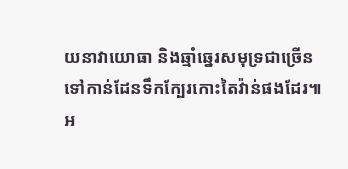យនាវាយោធា និងឆ្មាំឆ្នេរសមុទ្រជាច្រើនទៅកាន់ដែនទឹកក្បែរកោះតៃវ៉ាន់ផងដែរ៕
អ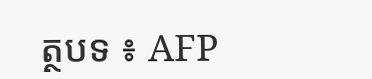ត្ថបទ ៖ AFP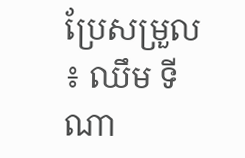ប្រែសម្រួល ៖ ឈឹម ទីណា